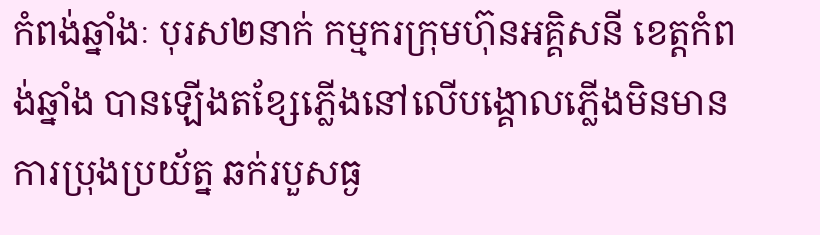កំពង់ឆ្នាំងៈ បុរស២នាក់ កម្មករក្រុមហ៊ុនអគ្គិសនី ខេត្តកំពង់ឆ្នាំង បានឡើងតខ្សែភ្លើងនៅលើបង្គោលភ្លើងមិនមានការប្រុងប្រយ័ត្ន ឆក់របួសធ្ង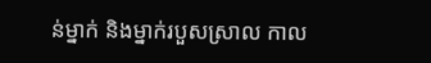ន់ម្នាក់ និងម្នាក់របួសស្រាល កាល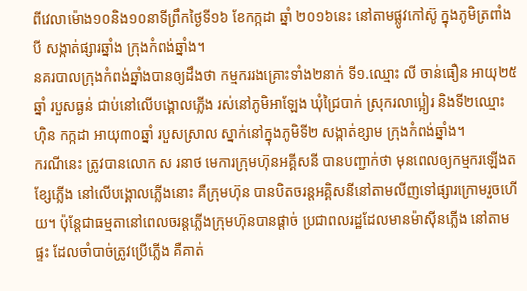ពីវេលាម៉ោង១០និង១០នាទីព្រឹកថ្ងៃទី១៦ ខែកក្កដា ឆ្នាំ ២០១៦នេះ នៅតាមផ្លូវកៅស៊ូ ក្នុងភូមិត្រពាំងបី សង្កាត់ផ្សារឆ្នាំង ក្រុងកំពង់ឆ្នាំង។
នគរបាលក្រុងកំពង់ឆ្នាំងបានឲ្យដឹងថា កម្មកររងគ្រោះទាំង២នាក់ ទី១.ឈ្មោះ លី ចាន់ធឿន អាយុ២៥ឆ្នាំ របួសធ្ងន់ ជាប់នៅលើបង្គោលភ្លើង រស់នៅភូមិអាឡែង ឃុំជ្រៃបាក់ ស្រុករលាប្អៀរ និងទី២ឈ្មោះ ហ៊ិន កក្កដា អាយុ៣០ឆ្នាំ របួសស្រាល ស្នាក់នៅក្នុងភូមិទី២ សង្កាត់ខ្សាម ក្រុងកំពង់ឆ្នាំង។
ករណីនេះ ត្រូវបានលោក ស រនាថ មេការក្រុមហ៊ុនអគ្គីសនី បានបញ្ជាក់ថា មុនពេលឲ្យកម្មករឡើងតខ្សែភ្លើង នៅលើបង្គោលភ្លើងនោះ គឺក្រុមហ៊ុន បានបិតចរន្តអគ្គិសនីនៅតាមលីញទៅផ្សារក្រោមរួចហើយ។ ប៉ុន្តែជាធម្មតានៅពេលចរន្តភ្លើងក្រុមហ៊ុនបានផ្តាច់ ប្រជាពលរដ្ឋដែលមានម៉ាស៊ីនភ្លើង នៅតាមផ្ទះ ដែលចាំបាច់ត្រូវប្រើភ្លើង គឺគាត់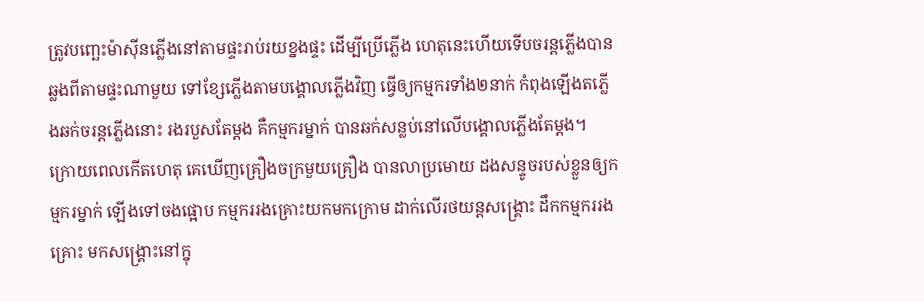ត្រូវបញ្ឆេះម៉ាស៊ីនភ្លើងនៅតាមផ្ទះរាប់រយខ្នងផ្ទះ ដើម្បីប្រើភ្លើង ហេតុនេះហើយទើបចរន្តភ្លើងបានឆ្លងពីតាមផ្ទះណាមួយ ទៅខ្សែភ្លើងតាមបង្គោលភ្លើងវិញ ធ្វើឲ្យកម្មករទាំង២នាក់ កំពុងឡើងតភ្លើងឆក់ចរន្តភ្លើងនោះ រងរបួសតែម្តង គឺកម្មករម្នាក់ បានឆក់សន្លប់នៅលើបង្គោលភ្លើងតែម្តង។
ក្រោយពេលកើតហេតុ គេឃើញគ្រឿងចក្រមួយគ្រឿង បានលាប្រមោយ ដងសន្ទូចរបស់ខ្លួនឲ្យកម្មករម្នាក់ ឡើងទៅចងផ្អោប កម្មកររងគ្រោះយកមកក្រោម ដាក់លើរថយន្តសង្គ្រោះ ដឹកកម្មកររងគ្រោះ មកសង្គ្រោះនៅក្នុ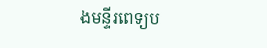ងមន្ទីរពេទ្យប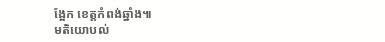ង្អែក ខេត្តកំពង់ឆ្នាំង៕
មតិយោបល់